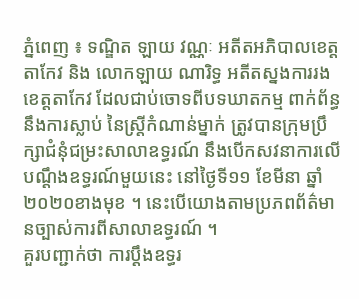ភ្នំពេញ ៖ ទណ្ឌិត ឡាយ វណ្ណៈ អតីតអភិបាលខេត្តតាកែវ និង លោកឡាយ ណារិទ្ធ អតីតស្នងការរងខេត្តតាកែវ ដែលជាប់ចោទពីបទឃាតកម្ម ពាក់ព័ន្ធនឹងការស្លាប់ នៃស្ត្រីកំណាន់ម្នាក់ ត្រូវបានក្រុមប្រឹក្សាជំនុំជម្រះសាលាឧទ្ធរណ៍ នឹងបើកសវនាការលើបណ្ដឹងឧទ្ធរណ៍មួយនេះ នៅថ្ងៃទី១១ ខែមីនា ឆ្នាំ២០២០ខាងមុខ ។ នេះបើយោងតាមប្រភពព័ត៌មានច្បាស់ការពីសាលាឧទ្ធរណ៍ ។
គួរបញ្ជាក់ថា ការប្ដឹងឧទ្ធរ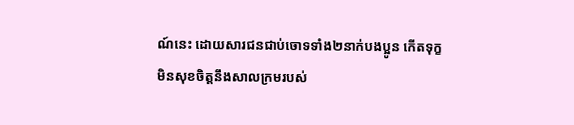ណ៍នេះ ដោយសារជនជាប់ចោទទាំង២នាក់បងប្អូន កើតទុក្ខមិនសុខចិត្តនឹងសាលក្រមរបស់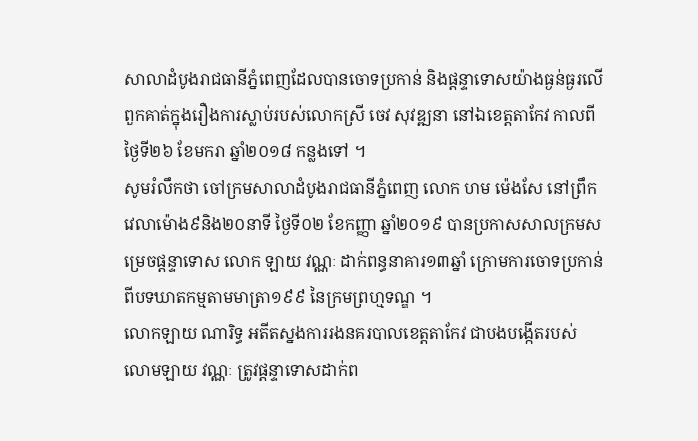សាលាដំបូងរាជធានីភ្នំពេញដែលបានចោទប្រកាន់ និងផ្ដន្ទាទោសយ៉ាងធ្ងន់ធ្ងរលើពួកគាត់ក្នុងរឿងការស្លាប់របស់លោកស្រី ចេវ សុវឌ្ឍនា នៅឯខេត្តតាកែវ កាលពីថ្ងៃទី២៦ ខែមករា ឆ្នាំ២០១៨ កន្លងទៅ ។
សូមរំលឹកថា ចៅក្រមសាលាដំបូងរាជធានីភ្នំពេញ លោក ហម ម៉េងសែ នៅព្រឹកវេលាម៉ោង៩និង២០នាទី ថ្ងៃទី០២ ខែកញ្ញា ឆ្នាំ២០១៩ បានប្រកាសសាលក្រមសម្រេចផ្ដន្ទាទោស លោក ឡាយ វណ្ណៈ ដាក់ពន្ធនាគារ១៣ឆ្នាំ ក្រោមការចោទប្រកាន់ ពីបទឃាតកម្មតាមមាត្រា១៩៩ នៃក្រមព្រហ្មទណ្ឌ ។
លោកឡាយ ណារិទ្ធ អតីតស្នងការរងនគរបាលខេត្តតាកែវ ជាបងបង្កើតរបស់ លោមឡាយ វណ្ណៈ ត្រូវផ្ដន្ទាទោសដាក់ព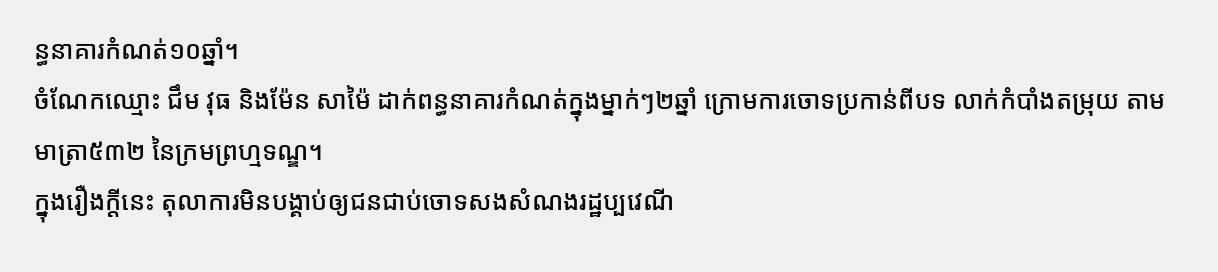ន្ធនាគារកំណត់១០ឆ្នាំ។
ចំណែកឈ្មោះ ជឹម វុធ និងម៉ែន សាម៉ៃ ដាក់ពន្ធនាគារកំណត់ក្នុងម្នាក់ៗ២ឆ្នាំ ក្រោមការចោទប្រកាន់ពីបទ លាក់កំបាំងតម្រុយ តាមមាត្រា៥៣២ នៃក្រមព្រហ្មទណ្ឌ។
ក្នុងរឿងក្ដីនេះ តុលាការមិនបង្គាប់ឲ្យជនជាប់ចោទសងសំណងរដ្ឋប្បវេណី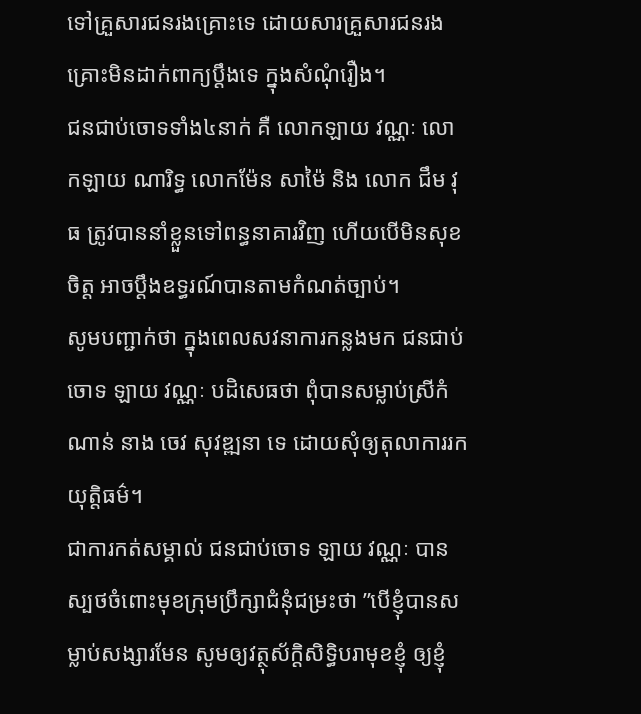ទៅគ្រួសារជនរងគ្រោះទេ ដោយសារគ្រួសារជនរងគ្រោះមិនដាក់ពាក្យប្ដឹងទេ ក្នុងសំណុំរឿង។
ជនជាប់ចោទទាំង៤នាក់ គឺ លោកឡាយ វណ្ណៈ លោកឡាយ ណារិទ្ធ លោកម៉ែន សាម៉ៃ និង លោក ជឹម វុធ ត្រូវបាននាំខ្លួនទៅពន្ធនាគារវិញ ហើយបើមិនសុខចិត្ត អាចប្ដឹងឧទ្ធរណ៍បានតាមកំណត់ច្បាប់។
សូមបញ្ជាក់ថា ក្នុងពេលសវនាការកន្លងមក ជនជាប់ចោទ ឡាយ វណ្ណៈ បដិសេធថា ពុំបានសម្លាប់ស្រីកំណាន់ នាង ចេវ សុវឌ្ឍនា ទេ ដោយសុំឲ្យតុលាការរកយុត្តិធម៌។
ជាការកត់សម្គាល់ ជនជាប់ចោទ ឡាយ វណ្ណៈ បានស្បថចំពោះមុខក្រុមប្រឹក្សាជំនុំជម្រះថា ”បើខ្ញុំបានសម្លាប់សង្សារមែន សូមឲ្យវត្ថុស័ក្ដិសិទ្ធិបរាមុខខ្ញុំ ឲ្យខ្ញុំ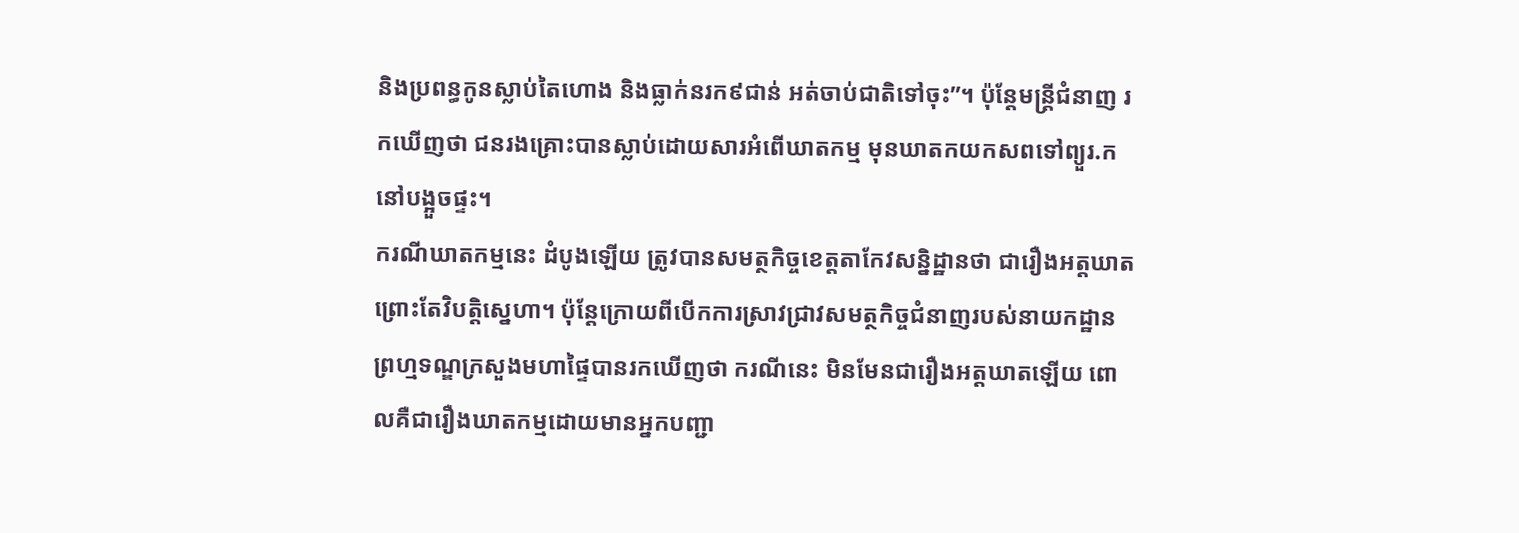និងប្រពន្ធកូនស្លាប់តៃហោង និងធ្លាក់នរក៩ជាន់ អត់ចាប់ជាតិទៅចុះ”។ ប៉ុន្តែមន្ត្រីជំនាញ រកឃើញថា ជនរងគ្រោះបានស្លាប់ដោយសារអំពើឃាតកម្ម មុនឃាតកយកសពទៅព្យួរ.ក នៅបង្អួចផ្ទះ។
ករណីឃាតកម្មនេះ ដំបូងឡើយ ត្រូវបានសមត្ថកិច្ចខេត្តតាកែវសន្និដ្ឋានថា ជារឿងអត្តឃាត ព្រោះតែវិបត្តិស្នេហា។ ប៉ុន្តែក្រោយពីបើកការស្រាវជ្រាវសមត្ថកិច្ចជំនាញរបស់នាយកដ្ឋានព្រហ្មទណ្ឌក្រសួងមហាផ្ទៃបានរកឃើញថា ករណីនេះ មិនមែនជារឿងអត្តឃាតឡើយ ពោលគឺជារឿងឃាតកម្មដោយមានអ្នកបញ្ជា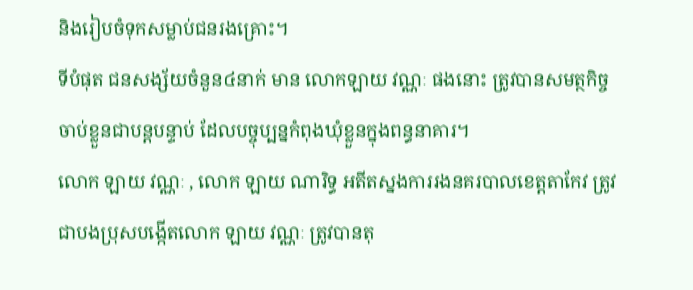និងរៀបចំទុកសម្លាប់ជនរងគ្រោះ។
ទីបំផុត ជនសង្ស័យចំនួន៤នាក់ មាន លោកឡាយ វណ្ណៈ ផងនោះ ត្រូវបានសមត្ថកិច្ចចាប់ខ្លួនជាបន្តបន្ទាប់ ដែលបច្ចុប្បន្នកំពុងឃុំខ្លួនក្នុងពន្ធនាគារ។
លោក ឡាយ វណ្ណៈ , លោក ឡាយ ណារិទ្ធ អតីតស្នងការរងនគរបាលខេត្តតាកែវ ត្រូវជាបងប្រុសបង្កើតលោក ឡាយ វណ្ណៈ ត្រូវបានតុ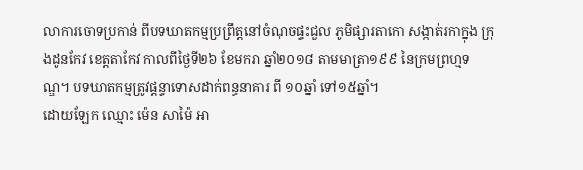លាការចោទប្រកាន់ ពីបទឃាតកម្មប្រព្រឹត្តនៅចំណុចផ្ទះជួល ភូមិផ្សារតាកោ សង្កាត់រកាក្នុង ក្រុងដូនកែវ ខេត្តតាកែវ កាលពីថ្ងៃទី២៦ ខែមករា ឆ្នាំ២០១៨ តាមមាត្រា១៩៩ នៃក្រមព្រហ្មទណ្ឌ។ បទឃាតកម្មត្រូវផ្ដន្ទាទោសដាក់ពន្ធនាគារ ពី ១០ឆ្នាំ ទៅ១៥ឆ្នាំ។
ដោយឡែក ឈ្មោះ ម៉េន សាម៉ៃ អា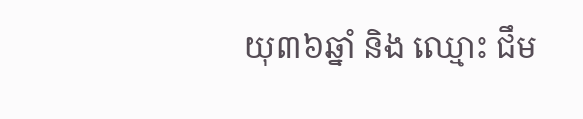យុ៣៦ឆ្នាំ និង ឈ្មោះ ជឹម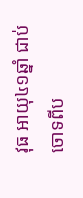វុធ អាយុ៤១ឆ្នាំ ជាប់ចោទពីប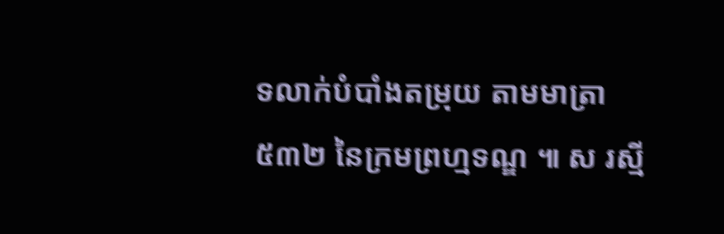ទលាក់បំបាំងតម្រុយ តាមមាត្រា៥៣២ នៃក្រមព្រហ្មទណ្ឌ ៕ ស រស្មី